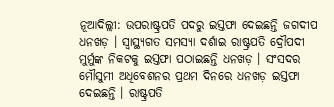ନୂଆଦିଲ୍ଲୀ: ଉପରାଷ୍ଟ୍ରପତି ପଦରୁ ଇସ୍ତଫା ଦେଇଛନ୍ତି ଜଗଦୀପ ଧନଖଡ଼ । ସ୍ବାସ୍ଥ୍ୟଗତ ସମସ୍ୟା ଦର୍ଶାଇ ରାଷ୍ଟ୍ରପତି ଦ୍ରୌପଦୀ ମୁର୍ମୁଙ୍କ ନିକଟକୁ ଇସ୍ତଫା ପଠାଇଛନ୍ତି ଧନଖଡ଼ । ସଂସଦର ମୌସୁମୀ ଅଧିବେଶନର ପ୍ରଥମ ଦିନରେ ଧନଖଡ଼ ଇସ୍ତଫା ଦେଇଛନ୍ତି । ରାଷ୍ଟ୍ରପତି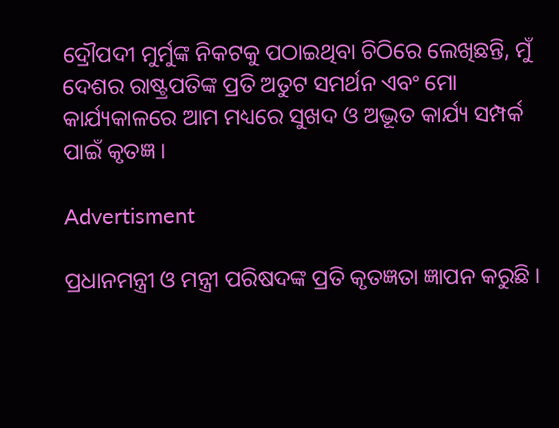ଦ୍ରୌପଦୀ ମୁର୍ମୁଙ୍କ ନିକଟକୁ ପଠାଇଥିବା ଚିଠିରେ ଲେଖିଛନ୍ତି, ମୁଁ ଦେଶର ରାଷ୍ଟ୍ରପତିଙ୍କ ପ୍ରତି ଅତୁଟ ସମର୍ଥନ ଏବଂ ମୋ କାର୍ଯ୍ୟକାଳରେ ଆମ ମଧ୍ୟରେ ସୁଖଦ ଓ ଅଦ୍ଭୂତ କାର୍ଯ୍ୟ ସମ୍ପର୍କ ପାଇଁ କୃତଜ୍ଞ ।

Advertisment

ପ୍ରଧାନମନ୍ତ୍ରୀ ଓ ମନ୍ତ୍ରୀ ପରିଷଦଙ୍କ ପ୍ରତି କୃତଜ୍ଞତା ଜ୍ଞାପନ କରୁଛି ।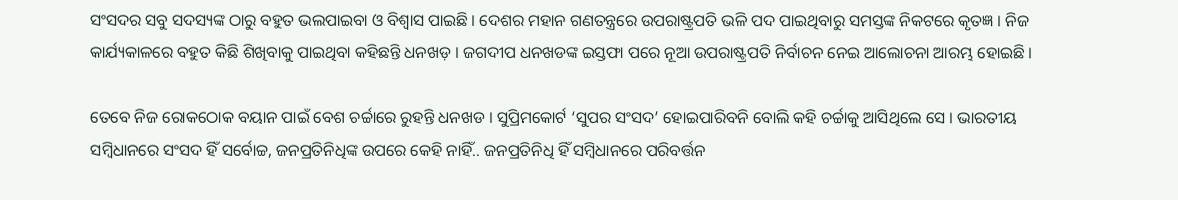ସଂସଦର ସବୁ ସଦସ୍ୟଙ୍କ ଠାରୁ ବହୁତ ଭଲପାଇବା ଓ ବିଶ୍ବାସ ପାଇଛି । ଦେଶର ମହାନ ଗଣତନ୍ତ୍ରରେ ଉପରାଷ୍ଟ୍ରପତି ଭଳି ପଦ ପାଇଥିବାରୁ ସମସ୍ତଙ୍କ ନିକଟରେ କୃତଜ୍ଞ । ନିଜ କାର୍ଯ୍ୟକାଳରେ ବହୁତ କିଛି ଶିଖିବାକୁ ପାଇଥିବା କହିଛନ୍ତି ଧନଖଡ଼ । ଜଗଦୀପ ଧନଖଡଙ୍କ ଇସ୍ତଫା ପରେ ନୂଆ ଉପରାଷ୍ଟ୍ରପତି ନିର୍ବାଚନ ନେଇ ଆଲୋଚନା ଆରମ୍ଭ ହୋଇଛି ।

ତେବେ ନିଜ ରୋକଠୋକ ବୟାନ ପାଇଁ ବେଶ ଚର୍ଚ୍ଚାରେ ରୁହନ୍ତି ଧନଖଡ । ସୁପ୍ରିମକୋର୍ଟ ‘ସୁପର ସଂସଦ’ ହୋଇପାରିବନି ବୋଲି କହି ଚର୍ଚ୍ଚାକୁ ଆସିଥିଲେ ସେ । ଭାରତୀୟ ସମ୍ବିଧାନରେ ସଂସଦ ହିଁ ସର୍ବୋଚ୍ଚ, ଜନପ୍ରତିନିଧିଙ୍କ ଉପରେ କେହି ନାହିଁ.. ଜନପ୍ରତିନିଧି ହିଁ ସମ୍ବିଧାନରେ ପରିବର୍ତ୍ତନ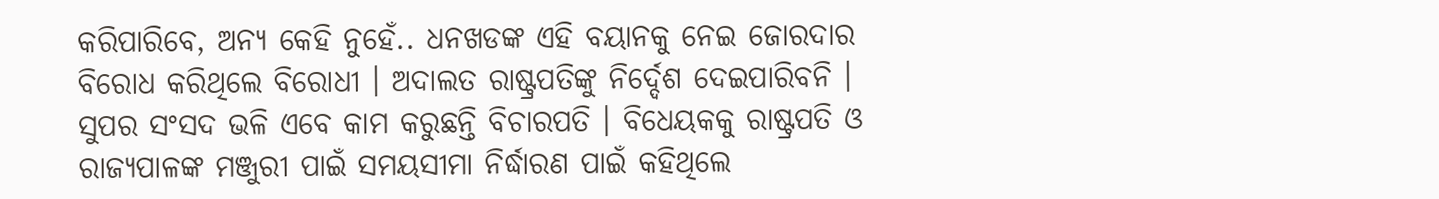କରିପାରିବେ, ଅନ୍ୟ କେହି ନୁହେଁ.. ଧନଖଡଙ୍କ ଏହି ବୟାନକୁ ନେଇ ଜୋରଦାର ବିରୋଧ କରିଥିଲେ ବିରୋଧୀ । ଅଦାଲତ ରାଷ୍ଟ୍ରପତିଙ୍କୁ ନିର୍ଦ୍ଦେଶ ଦେଇପାରିବନି । ସୁପର ସଂସଦ ଭଳି ଏବେ କାମ କରୁଛନ୍ତି ବିଚାରପତି । ବିଧେୟକକୁ ରାଷ୍ଟ୍ରପତି ଓ ରାଜ୍ୟପାଳଙ୍କ ମଞ୍ଜୁରୀ ପାଇଁ ସମୟସୀମା ନିର୍ଦ୍ଧାରଣ ପାଇଁ କହିଥିଲେ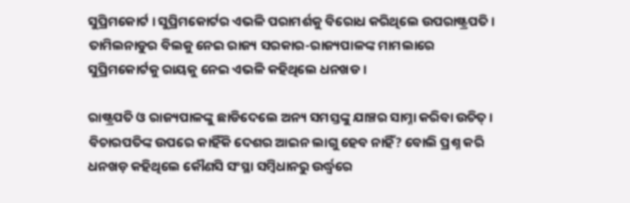ସୁପ୍ରିମକୋର୍ଟ । ସୁପ୍ରିମକୋର୍ଟର ଏଭଳି ପରାମର୍ଶକୁ ବିରୋଧ କରିଥିଲେ ଉପରାଷ୍ଟ୍ରପତି । ତାମିଲନାଡୁର ବିଲକୁ ନେଇ ରାଜ୍ୟ ସରକାର-ରାଜ୍ୟପାଳଙ୍କ ମାମଲାରେ ସୁପ୍ରିମକୋର୍ଟକୁ ରାୟକୁ ନେଇ ଏଭଳି କହିଥିଲେ ଧନଖଡ ।

ରାଷ୍ଟ୍ରପତି ଓ ରାଜ୍ୟପାଳଙ୍କୁ ଛାଡିଦେଲେ ଅନ୍ୟ ସମସ୍ତଙ୍କୁ ଯାଞ୍ଚର ସାମ୍ନା କରିବା ଉଚିତ୍ । ବିଚାରପତିଙ୍କ ଉପରେ କାହିଁକି ଦେଶର ଆଇନ ଲାଗୁ ହେବ ନାହିଁ? ବୋଲି ପ୍ରଶ୍ନ କରି ଧନଖଡ଼ କହିଥିଲେ କୌଣସି ସଂସ୍ଥା ସମ୍ବିଧାନରୁ ଉର୍ଦ୍ଧ୍ବରେ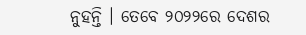ନୁହନ୍ତି । ତେବେ ୨୦୨୨ରେ ଦେଶର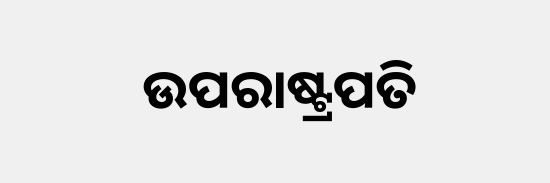ଉପରାଷ୍ଟ୍ରପତି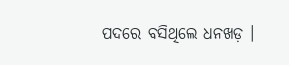ପଦରେ ବସିଥିଲେ ଧନଖଡ଼ ।